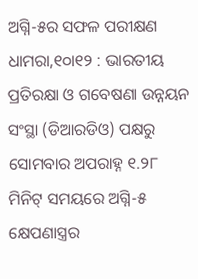ଅଗ୍ନି-୫ର ସଫଳ ପରୀକ୍ଷଣ
ଧାମରା,୧୦ା୧୨ : ଭାରତୀୟ ପ୍ରତିରକ୍ଷା ଓ ଗବେଷଣା ଉନ୍ନୟନ ସଂସ୍ଥା (ଡିଆରଡିଓ) ପକ୍ଷରୁ ସୋମବାର ଅପରାହ୍ନ ୧.୨୮ ମିନିଟ୍ ସମୟରେ ଅଗ୍ନି-୫ କ୍ଷେପଣାସ୍ତ୍ରର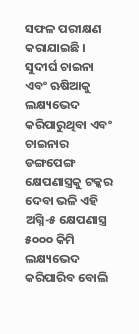ସଫଳ ପରୀକ୍ଷଣ କରାଯାଇଛି । ସୁଦୀର୍ଘ ଚାଇନା ଏବଂ ଋଷିଆକୁ ଲକ୍ଷ୍ୟଭେଦ କରିପାରୁଥିବା ଏବଂ ଚାଇନାର ଡଙ୍ଗପେଙ୍ଗ କ୍ଷେପଣାସ୍ତ୍ରକୁ ଟକ୍କର ଦେବା ଭଳି ଏହି ଅଗ୍ନି-୫ କ୍ଷେପଣାସ୍ତ୍ର ୫୦୦୦ କିମି ଲକ୍ଷ୍ୟଭେଦ କରିପାରିବ ବୋଲି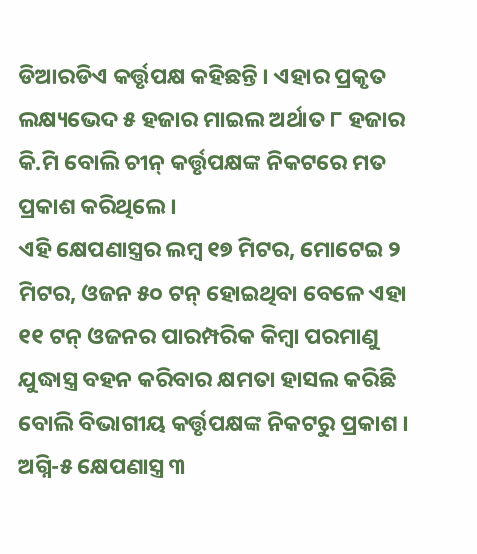ଡିଆରଡିଏ କର୍ତ୍ତୃପକ୍ଷ କହିଛନ୍ତି । ଏହାର ପ୍ରକୃତ ଲକ୍ଷ୍ୟଭେଦ ୫ ହଜାର ମାଇଲ ଅର୍ଥାତ ୮ ହଜାର କି.ମି ବୋଲି ଚୀନ୍ କର୍ତ୍ତୃପକ୍ଷଙ୍କ ନିକଟରେ ମତ ପ୍ରକାଶ କରିଥିଲେ ।
ଏହି କ୍ଷେପଣାସ୍ତ୍ରର ଲମ୍ବ ୧୭ ମିଟର, ମୋଟେଇ ୨ ମିଟର, ଓଜନ ୫୦ ଟନ୍ ହୋଇଥିବା ବେଳେ ଏହା ୧୧ ଟନ୍ ଓଜନର ପାରମ୍ପରିକ କିମ୍ବା ପରମାଣୁ ଯୁଦ୍ଧାସ୍ତ୍ର ବହନ କରିବାର କ୍ଷମତା ହାସଲ କରିଛି ବୋଲି ବିଭାଗୀୟ କର୍ତ୍ତୃପକ୍ଷଙ୍କ ନିକଟରୁ ପ୍ରକାଶ । ଅଗ୍ନି-୫ କ୍ଷେପଣାସ୍ତ୍ର ୩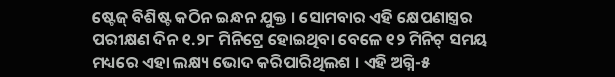ଷ୍ଟେଜ୍ ବିଶିଷ୍ଟ କଠିନ ଇନ୍ଧନ ଯୁକ୍ତ । ସୋମବାର ଏହି କ୍ଷେପଣାସ୍ତ୍ରର ପରୀକ୍ଷଣ ଦିନ ୧.୨୮ ମିନିଟ୍ରେ ହୋଇଥିବା ବେଳେ ୧୨ ମିନିଟ୍ ସମୟ ମଧ୍ୟରେ ଏହା ଲକ୍ଷ୍ୟ ଭୋଦ କରିପାରିଥିଲଶ । ଏହି ଅଗ୍ନି-୫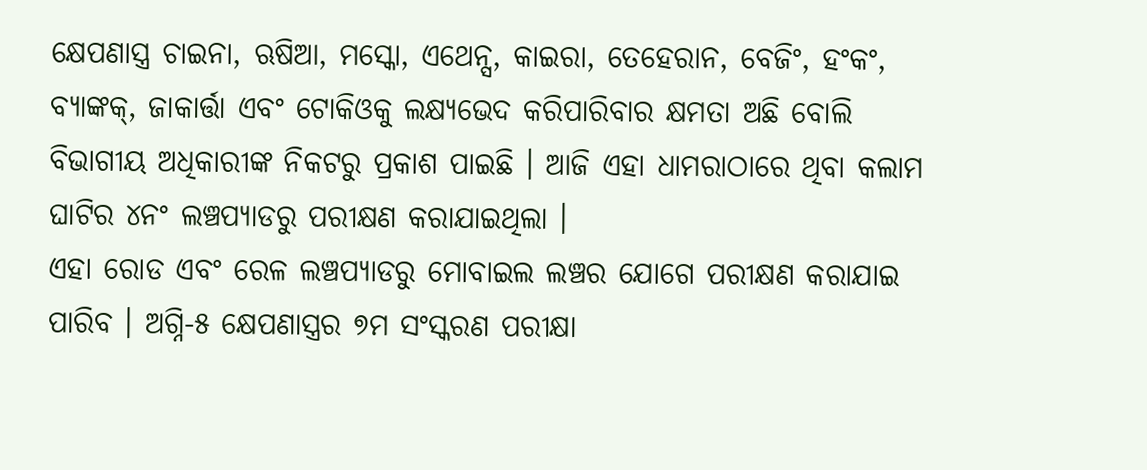କ୍ଷେପଣାସ୍ତ୍ର ଚାଇନା, ଋଷିଆ, ମସ୍କୋ, ଏଥେନ୍ସ, କାଇରା, ତେହେରାନ, ବେଜିଂ, ହଂକଂ, ବ୍ୟାଙ୍କକ୍, ଜାକାର୍ତ୍ତା ଏବଂ ଟୋକିଓକୁ ଲକ୍ଷ୍ୟଭେଦ କରିପାରିବାର କ୍ଷମତା ଅଛି ବୋଲି ବିଭାଗୀୟ ଅଧିକାରୀଙ୍କ ନିକଟରୁ ପ୍ରକାଶ ପାଇଛି । ଆଜି ଏହା ଧାମରାଠାରେ ଥିବା କଲାମ ଘାଟିର ୪ନଂ ଲଞ୍ଚପ୍ୟାଡରୁ ପରୀକ୍ଷଣ କରାଯାଇଥିଲା ।
ଏହା ରୋଡ ଏବଂ ରେଳ ଲଞ୍ଚପ୍ୟାଡରୁ ମୋବାଇଲ ଲଞ୍ଚର ଯୋଗେ ପରୀକ୍ଷଣ କରାଯାଇ ପାରିବ । ଅଗ୍ନି-୫ କ୍ଷେପଣାସ୍ତ୍ରର ୭ମ ସଂସ୍କରଣ ପରୀକ୍ଷା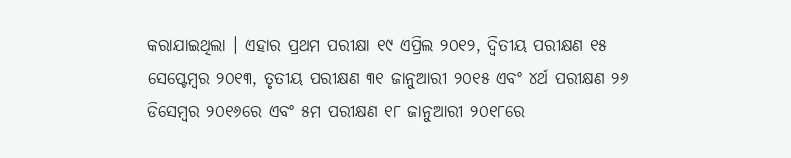କରାଯାଇଥିଲା । ଏହାର ପ୍ରଥମ ପରୀକ୍ଷା ୧୯ ଏପ୍ରିଲ ୨୦୧୨, ଦ୍ୱିତୀୟ ପରୀକ୍ଷଣ ୧୫ ସେପ୍ଟେମ୍ବର ୨୦୧୩, ତୃତୀୟ ପରୀକ୍ଷଣ ୩୧ ଜାନୁଆରୀ ୨୦୧୫ ଏବଂ ୪ର୍ଥ ପରୀକ୍ଷଣ ୨୬ ଡିସେମ୍ବର ୨୦୧୬ରେ ଏବଂ ୫ମ ପରୀକ୍ଷଣ ୧୮ ଜାନୁଆରୀ ୨୦୧୮ରେ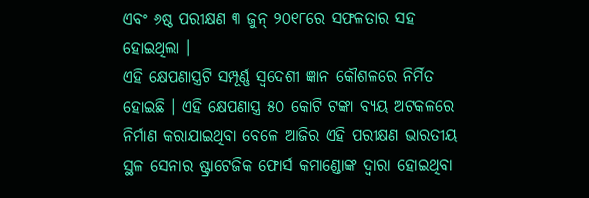ଏବଂ ୬ଷ୍ଠ ପରୀକ୍ଷଣ ୩ ଜୁନ୍ ୨୦୧୮ରେ ସଫଳତାର ସହ ହୋଇଥିଲା ।
ଏହି କ୍ଷେପଣାସ୍ତ୍ରଟି ସମ୍ପୂର୍ଣ୍ଣ ସ୍ୱଦେଶୀ ଜ୍ଞାନ କୌଶଳରେ ନିର୍ମିତ ହୋଇଛି । ଏହି କ୍ଷେପଣାସ୍ତ୍ର ୫୦ କୋଟି ଟଙ୍କା ବ୍ୟୟ ଅଟକଳରେ ନିର୍ମାଣ କରାଯାଇଥିବା ବେଳେ ଆଜିର ଏହି ପରୀକ୍ଷଣ ଭାରତୀୟ ସ୍ଥଳ ସେନାର ଷ୍ଟ୍ରାଟେଜିକ ଫୋର୍ସ କମାଣ୍ଡୋଙ୍କ ଦ୍ୱାରା ହୋଇଥିବା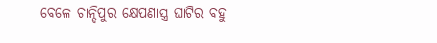ବେଳେ ଚାନ୍ଦିପୁର କ୍ଷେପଣାସ୍ତ୍ର ଘାଟିର ବହୁ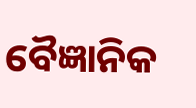ବୈଜ୍ଞାନିକ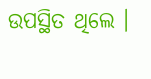ଉପସ୍ଥିତ ଥିଲେ ।